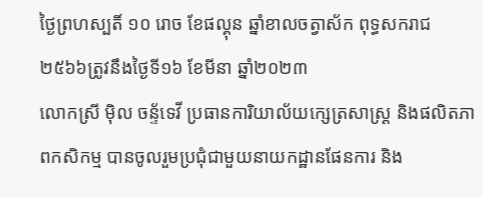ថ្ងៃព្រហស្បតិ៍ ១០ រោច ខែផល្គុន ឆ្នាំខាលចត្វាស័ក ពុទ្ធសករាជ ២៥៦៦ត្រូវនឹងថ្ងៃទី១៦ ខែមីនា ឆ្នាំ២០២៣
លោកស្រី មុិល ចន្ទ័ទេវី ប្រធានការិយាល័យក្សេត្រសាស្រ្ត និងផលិតភាពកសិកម្ម បានចូលរួមប្រជុំជាមួយនាយកដ្ឋានផែនការ និង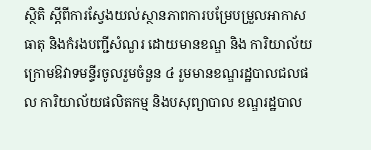ស្ថិតិ ស្តីពីការស្វែងយល់ស្ថានភាពការបម្រែបម្រួលអាកាសធាតុ និងកំរងបញ្ជីសំណួរ ដោយមានខណ្ឌ និង ការិយាល័យក្រោមឱវាទមន្ទីរចូលរួមចំនួន ៤ រួមមានខណ្ឌរដ្ឋបាលជលផល ការិយាល័យផលិតកម្ម និងបសុព្យាបាល ខណ្ឌរដ្ឋបាល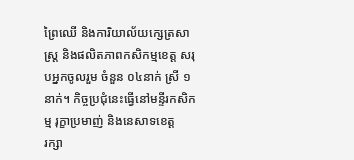ព្រៃឈើ និងការិយាល័យក្សេត្រសាស្រ្ត និងផលិតភាពកសិកម្មខេត្ត សរុបអ្នកចូលរួម ចំនួន ០៤នាក់ ស្រី ១នាក់។ កិច្ចប្រជុំនេះធ្វើនៅមន្ទីរកសិកម្ម រុក្ខាប្រមាញ់ និងនេសាទខេត្ត
រក្សា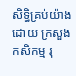សិទិ្ធគ្រប់យ៉ាងដោយ ក្រសួងកសិកម្ម រុ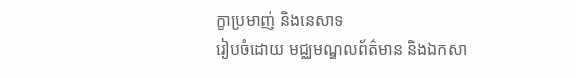ក្ខាប្រមាញ់ និងនេសាទ
រៀបចំដោយ មជ្ឈមណ្ឌលព័ត៌មាន និងឯកសា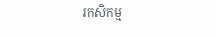រកសិកម្ម